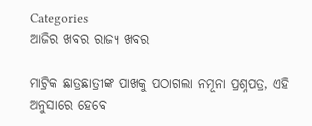Categories
ଆଜିର ଖବର ରାଜ୍ୟ ଖବର

ମାଟ୍ରିକ ଛାତ୍ରଛାତ୍ରୀଙ୍କ ପାଖକୁ ପଠାଗଲା ନମୂନା ପ୍ରଶ୍ନପତ୍ର, ଏହି ଅନୁସାରେ ହେବେ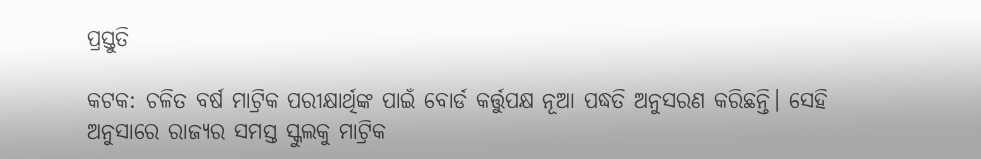ପ୍ରସ୍ତୁତି

କଟକ: ଚଳିତ ବର୍ଷ ମାଟ୍ରିକ ପରୀକ୍ଷାର୍ଥିଙ୍କ ପାଇଁ ବୋର୍ଡ କର୍ତ୍ତୁପକ୍ଷ ନୂଆ ପଦ୍ଧତି ଅନୁସରଣ କରିଛନ୍ତି। ସେହି ଅନୁସାରେ ରାଜ୍ୟର ସମସ୍ତ ସ୍କୁଲକୁ ମାଟ୍ରିକ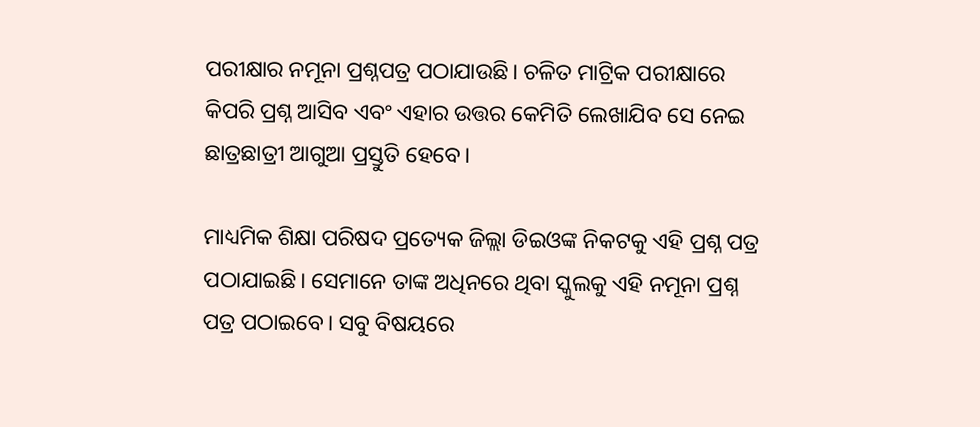ପରୀକ୍ଷାର ନମୂନା ପ୍ରଶ୍ନପତ୍ର ପଠାଯାଉଛି। ଚଳିତ ମାଟ୍ରିକ ପରୀକ୍ଷାରେ କିପରି ପ୍ରଶ୍ନ ଆସିବ ଏବଂ ଏହାର ଉତ୍ତର କେମିତି ଲେଖାଯିବ ସେ ନେଇ ଛାତ୍ରଛାତ୍ରୀ ଆଗୁଆ ପ୍ରସ୍ତୁତି ହେବେ।

ମାଧ୍ୟମିକ ଶିକ୍ଷା ପରିଷଦ ପ୍ରତ୍ୟେକ ଜିଲ୍ଲା ଡିଇଓଙ୍କ ନିକଟକୁ ଏହି ପ୍ରଶ୍ନ ପତ୍ର ପଠାଯାଇଛି। ସେମାନେ ତାଙ୍କ ଅଧିନରେ ଥିବା ସ୍କୁଲକୁ ଏହି ନମୂନା ପ୍ରଶ୍ନ ପତ୍ର ପଠାଇବେ। ସବୁ ବିଷୟରେ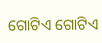ଗୋଟିଏ ଗୋଟିଏ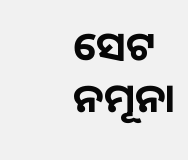ସେଟ ନମୂନା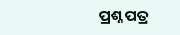ପ୍ରଶ୍ନ ପତ୍ର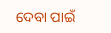ଦେବା ପାଇଁ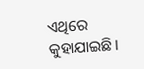ଏଥିରେ କୁହାଯାଇଛି।